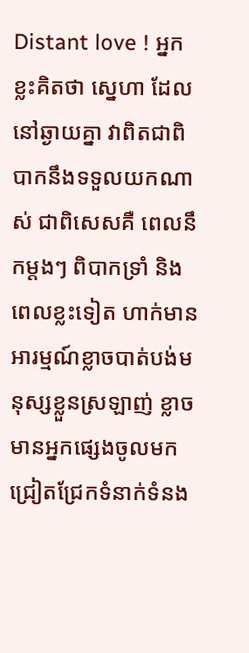Distant love ! អ្នកខ្លះគិតថា ស្នេហា ដែលនៅឆ្ងាយគ្នា វាពិតជាពិបាកនឹងទទួលយកណាស់ ជាពិសេសគឺ ពេលនឹកម្ដងៗ ពិបាកទ្រាំ និងពេលខ្លះទៀត ហាក់មានអារម្មណ៍ខ្លាចបាត់បង់មនុស្សខ្លួនស្រឡាញ់ ខ្លាចមានអ្នកផ្សេងចូលមកជ្រៀតជ្រែកទំនាក់ទំនង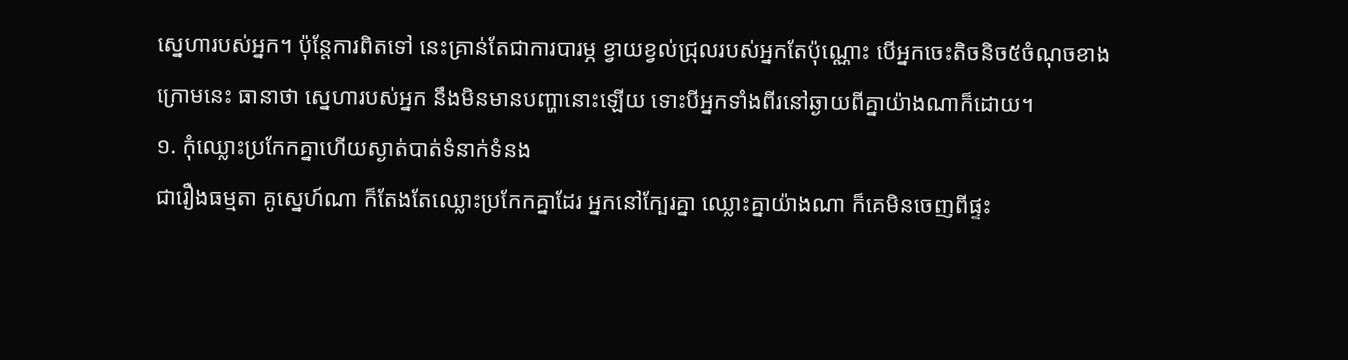ស្នេហារបស់អ្នក។ ប៉ុន្តែការពិតទៅ នេះគ្រាន់តែជាការបារម្ភ ខ្វាយខ្វល់ជ្រុលរបស់អ្នកតែប៉ុណ្ណោះ បើអ្នកចេះតិចនិច៥ចំណុចខាងក្រោមនេះ ធានាថា ស្នេហារបស់អ្នក នឹងមិនមានបញ្ហានោះឡើយ ទោះបីអ្នកទាំងពីរនៅឆ្ងាយពីគ្នាយ៉ាងណាក៏ដោយ។
១. កុំឈ្លោះប្រកែកគ្នាហើយស្ងាត់បាត់ទំនាក់ទំនង
ជារឿងធម្មតា គូស្នេហ៍ណា ក៏តែងតែឈ្លោះប្រកែកគ្នាដែរ អ្នកនៅក្បែរគ្នា ឈ្លោះគ្នាយ៉ាងណា ក៏គេមិនចេញពីផ្ទះ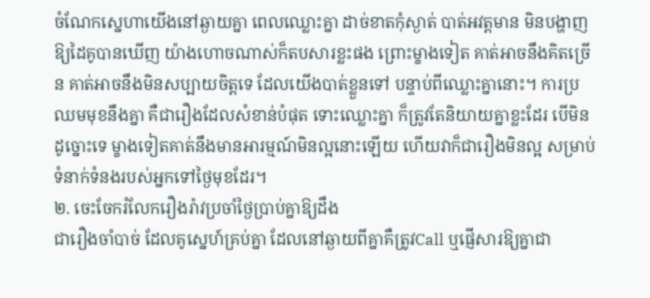ចំណែកស្នេហាយើងនៅឆ្ងាយគ្នា ពេលឈ្លោះគ្នា ដាច់ខាតកុំស្ងាត់ បាត់អវត្តមាន មិនបង្ហាញឱ្យដៃគូបានឃើញ យ៉ាងហោចណាស់ក៏តបសារខ្លះផង ព្រោះម្ខាងទៀត គាត់អាចនឹងគិតច្រើន គាត់អាចនឹងមិនសប្បាយចិត្តទេ ដែលយើងបាត់ខ្លួនទៅ បន្ទាប់ពីឈ្លោះគ្នានោះ។ ការប្រឈមមុខនឹងគ្នា គឺជារឿងដែលសំខាន់បំផុត ទោះឈ្លោះគ្នា ក៏ត្រូវតែនិយាយគ្នាខ្លះដែរ បើមិនដូច្នោះទេ ម្ខាងទៀតគាត់នឹងមានអារម្មណ៍មិនល្អនោះឡើយ ហើយវាក៏ជារឿងមិនល្អ សម្រាប់ទំនាក់ទំនងរបស់អ្នកទៅថ្ងៃមុខដែរ។
២. ចេះចែករំលែករឿងរ៉ាវប្រចាំថ្ងៃប្រាប់គ្នាឱ្យដឹង
ជារឿងចាំបាច់ ដែលគូស្នេហ៍គ្រប់គ្នា ដែលនៅឆ្ងាយពីគ្នាគឺត្រូវCall ឬផ្ញើសារឱ្យគ្នាជា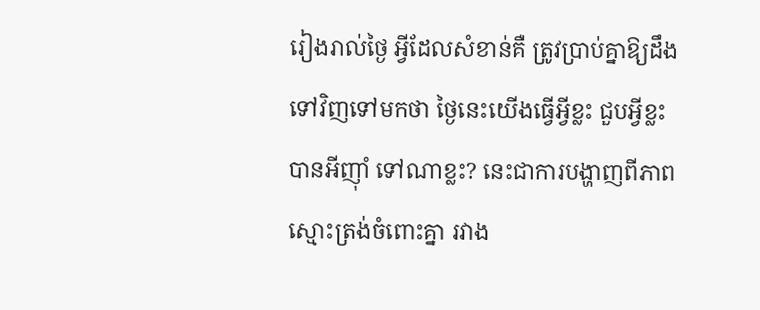រៀងរាល់ថ្ងៃ អ្វីដែលសំខាន់គឺ ត្រូវប្រាប់គ្នាឱ្យដឹងទៅវិញទៅមកថា ថ្ងៃនេះយើងធ្វើអ្វីខ្លះ ជួបអ្វីខ្លះ បានអីញ៉ាំ ទៅណាខ្លះ? នេះជាការបង្ហាញពីភាពស្មោះត្រង់ចំពោះគ្នា រវាង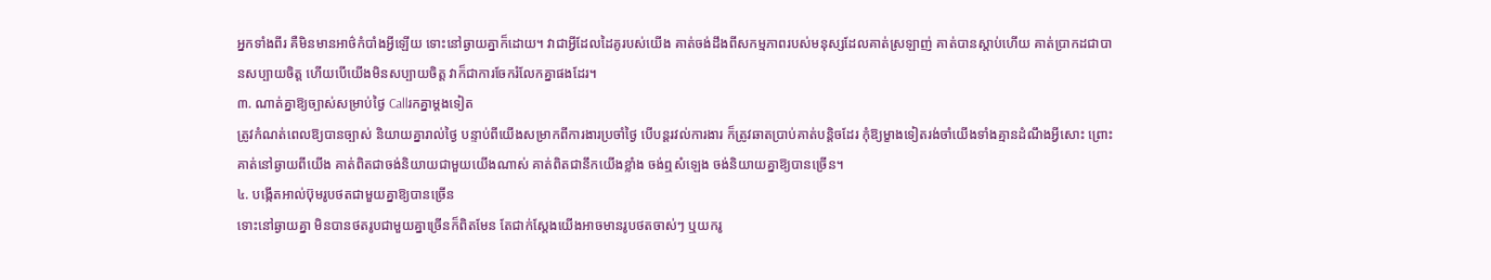អ្នកទាំងពីរ គឺមិនមានអាថ៌កំបាំងអ្វីឡើយ ទោះនៅឆ្ងាយគ្នាក៏ដោយ។ វាជាអ្វីដែលដៃគូរបស់យើង គាត់ចង់ដឹងពីសកម្មភាពរបស់មនុស្សដែលគាត់ស្រឡាញ់ គាត់បានស្ដាប់ហើយ គាត់ប្រាកដជាបានសប្បាយចិត្ត ហើយបើយើងមិនសប្បាយចិត្ត វាក៏ជាការចែករំលែកគ្នាផងដែរ។
៣. ណាត់គ្នាឱ្យច្បាស់សម្រាប់ថ្ងៃ Callរកគ្នាម្ដងទៀត
ត្រូវកំណត់ពេលឱ្យបានច្បាស់ និយាយគ្នារាល់ថ្ងៃ បន្ទាប់ពីយើងសម្រាកពីការងារប្រចាំថ្ងៃ បើបន្តរវល់ការងារ ក៏ត្រូវឆាតប្រាប់គាត់បន្តិចដែរ កុំឱ្យម្ខាងទៀតរង់ចាំយើងទាំងគ្មានដំណឹងអ្វីសោះ ព្រោះគាត់នៅឆ្ងាយពីយើង គាត់ពិតជាចង់និយាយជាមួយយើងណាស់ គាត់ពិតជានឹកយើងខ្លាំង ចង់ឮសំឡេង ចង់និយាយគ្នាឱ្យបានច្រើន។
៤. បង្កើតអាល់ប៊ុមរូបថតជាមួយគ្នាឱ្យបានច្រើន
ទោះនៅឆ្ងាយគ្នា មិនបានថតរូបជាមួយគ្នាច្រើនក៏ពិតមែន តែជាក់ស្ដែងយើងអាចមានរូបថតចាស់ៗ ឬយករូ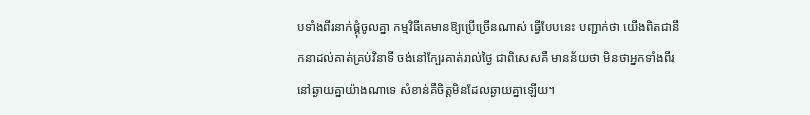បទាំងពីរនាក់ផ្គុំចូលគ្នា កម្មវិធីគេមានឱ្យប្រើច្រើនណាស់ ធ្វើបែបនេះ បញ្ជាក់ថា យើងពិតជានឹកនាដល់គាត់គ្រប់វិនាទី ចង់នៅក្បែរគាត់រាល់ថ្ងៃ ជាពិសេសគឺ មានន័យថា មិនថាអ្នកទាំងពីរនៅឆ្ងាយគ្នាយ៉ាងណាទេ សំខាន់គឺចិត្តមិនដែលឆ្ងាយគ្នាឡើយ។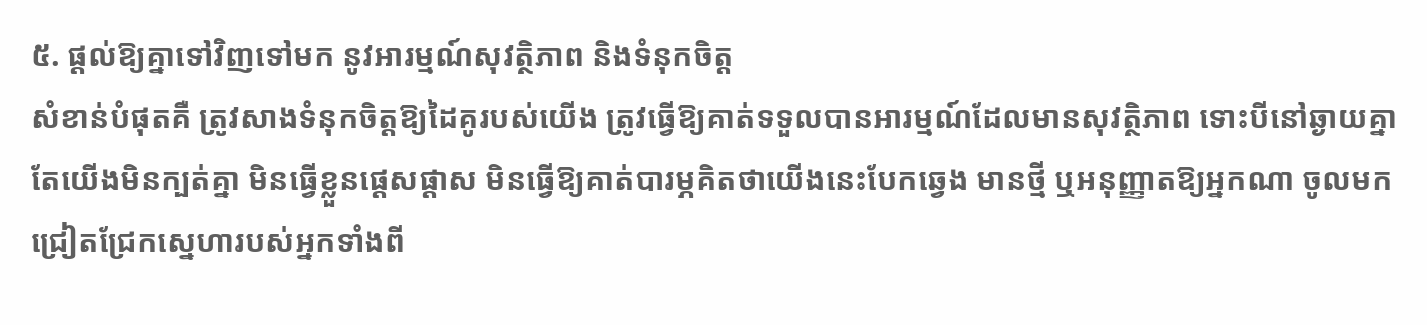៥. ផ្ដល់ឱ្យគ្នាទៅវិញទៅមក នូវអារម្មណ៍សុវត្ថិភាព និងទំនុកចិត្ត
សំខាន់បំផុតគឺ ត្រូវសាងទំនុកចិត្តឱ្យដៃគូរបស់យើង ត្រូវធ្វើឱ្យគាត់ទទួលបានអារម្មណ៍ដែលមានសុវត្ថិភាព ទោះបីនៅឆ្ងាយគ្នា តែយើងមិនក្បត់គ្នា មិនធ្វើខ្លួនផ្ដេសផ្ដាស មិនធ្វើឱ្យគាត់បារម្ភគិតថាយើងនេះបែកឆ្វេង មានថ្មី ឬអនុញ្ញាតឱ្យអ្នកណា ចូលមកជ្រៀតជ្រែកស្នេហារបស់អ្នកទាំងពី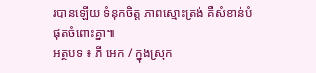របានឡើយ ទំនុកចិត្ត ភាពស្មោះត្រង់ គឺសំខាន់បំផុតចំពោះគ្នា៕
អត្ថបទ ៖ ភី អេក / ក្នុងស្រុក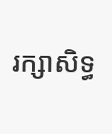រក្សាសិទ្ធ